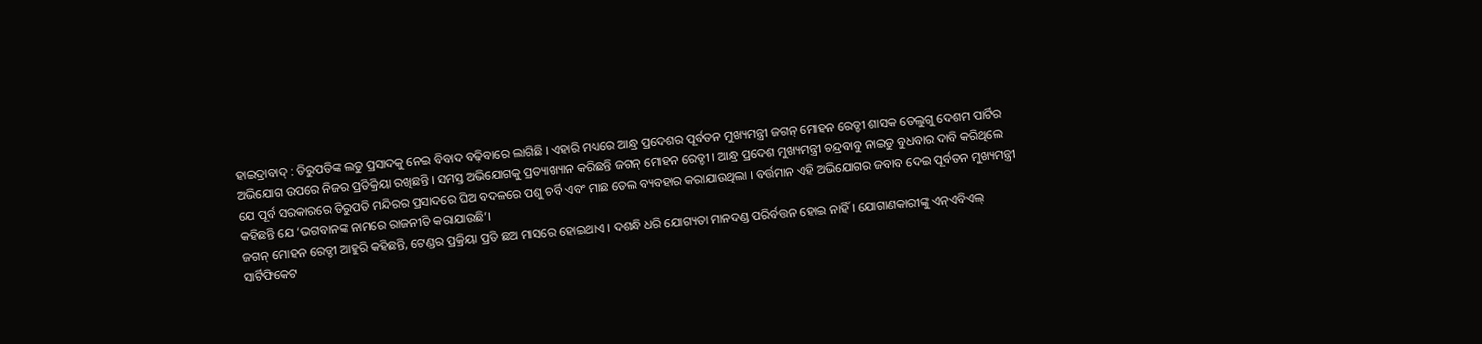ହାଇଦ୍ରାବାଦ୍ : ତିରୁପତିଙ୍କ ଲଡୁ ପ୍ରସାଦକୁ ନେଇ ବିବାଦ ବଢ଼ିବାରେ ଲାଗିଛି । ଏହାରି ମଧ୍ୟରେ ଆନ୍ଧ୍ର ପ୍ରଦେଶର ପୂର୍ବତନ ମୁଖ୍ୟମନ୍ତ୍ରୀ ଜଗନ୍ ମୋହନ ରେଡ୍ଡୀ ଶାସକ ତେଲୁଗୁ ଦେଶମ ପାର୍ଟିର ଅଭିଯୋଗ ଉପରେ ନିଜର ପ୍ରତିକ୍ରିୟା ରଖିଛନ୍ତି । ସମସ୍ତ ଅଭିଯୋଗକୁ ପ୍ରତ୍ୟାଖ୍ୟାନ କରିଛନ୍ତି ଜଗନ୍ ମୋହନ ରେଡ୍ଡୀ । ଆନ୍ଧ୍ର ପ୍ରଦେଶ ମୁଖ୍ୟମନ୍ତ୍ରୀ ଚନ୍ଦ୍ରବାବୁ ନାଇଡୁ ବୁଧବାର ଦାବି କରିଥିଲେ ଯେ ପୂର୍ବ ସରକାରରେ ତିରୁପତି ମନ୍ଦିରର ପ୍ରସାଦରେ ଘିଅ ବଦଳରେ ପଶୁ ଚର୍ବି ଏବଂ ମାଛ ତେଲ ବ୍ୟବହାର କରାଯାଉଥିଲା । ବର୍ତ୍ତମାନ ଏହି ଅଭିଯୋଗର ଜବାବ ଦେଇ ପୂର୍ବତନ ମୁଖ୍ୟମନ୍ତ୍ରୀ କହିଛନ୍ତି ଯେ ‘ଭଗବାନଙ୍କ ନାମରେ ରାଜନୀତି କରାଯାଉଛି’।
ଜଗନ୍ ମୋହନ ରେଡ୍ଡୀ ଆହୁରି କହିଛନ୍ତି, ଟେଣ୍ଡର ପ୍ରକ୍ରିୟା ପ୍ରତି ଛଅ ମାସରେ ହୋଇଥାଏ । ଦଶନ୍ଧି ଧରି ଯୋଗ୍ୟତା ମାନଦଣ୍ଡ ପରିର୍ବତ୍ତନ ହୋଇ ନାହିଁ । ଯୋଗାଣକାରୀଙ୍କୁ ଏନ୍ଏବିଏଲ୍ ସାର୍ଟିଫିକେଟ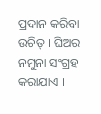ପ୍ରଦାନ କରିବା ଉଚିତ୍ । ଘିଅର ନମୁନା ସଂଗ୍ରହ କରାଯାଏ ।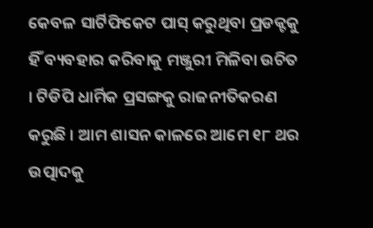କେବଳ ସାର୍ଟିଫିକେଟ ପାସ୍ କରୁଥିବା ପ୍ରଡକ୍ଟକୁ ହିଁ ବ୍ୟବହାର କରିବାକୁ ମଞ୍ଜୁରୀ ମିଳିବା ଉଚିତ । ଟିଡିପି ଧାର୍ମିକ ପ୍ରସଙ୍ଗକୁ ରାଜନୀତିକରଣ କରୁଛି । ଆମ ଶାସନ କାଳରେ ଆମେ ୧୮ ଥର ଉତ୍ପାଦକୁ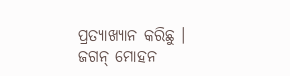ପ୍ରତ୍ୟାଖ୍ୟାନ କରିଛୁ । ଜଗନ୍ ମୋହନ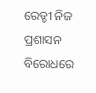ରେଡ୍ଡୀ ନିଜ ପ୍ରଶାସନ ବିରୋଧରେ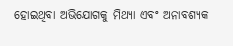ହୋଇଥିବା ଅଭିଯୋଗକୁ ମିଥ୍ୟା ଏବଂ ଅନାବଶ୍ୟକ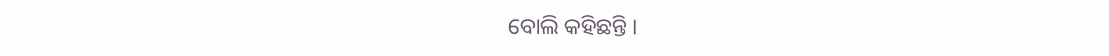ବୋଲି କହିଛନ୍ତି ।